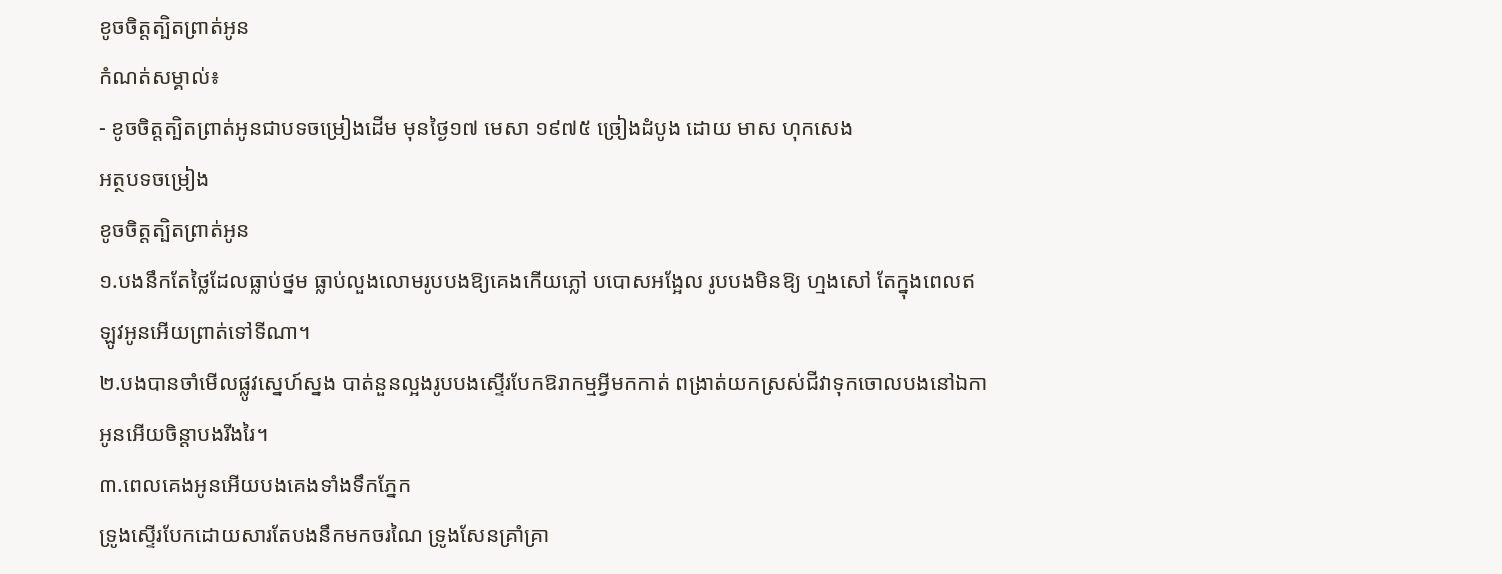ខូចចិត្តត្បិតព្រាត់អូន
កំណត់សម្គាល់៖
- ខូចចិត្តត្បិតព្រាត់អូនជាបទចម្រៀងដើម មុនថ្ងៃ១៧ មេសា ១៩៧៥ ច្រៀងដំបូង ដោយ មាស ហុកសេង
អត្ថបទចម្រៀង
ខូចចិត្តត្បិតព្រាត់អូន
១.បងនឹកតែថ្លៃដែលធ្លាប់ថ្នម ធ្លាប់លួងលោមរូបបងឱ្យគេងកើយភ្លៅ បបោសអង្អែល រូបបងមិនឱ្យ ហ្មងសៅ តែក្នុងពេលឥឡូវអូនអើយព្រាត់ទៅទីណា។
២.បងបានចាំមើលផ្លូវស្នេហ៍ស្នង បាត់នួនល្អងរូបបងស្ទើរបែកឱរាកម្មអ្វីមកកាត់ ពង្រាត់យកស្រស់ជីវាទុកចោលបងនៅឯកា អូនអើយចិន្ដាបងរីងរៃ។
៣.ពេលគេងអូនអើយបងគេងទាំងទឹកភ្នែក
ទ្រូងស្ទើរបែកដោយសារតែបងនឹកមកចរណៃ ទ្រូងសែនគ្រាំគ្រា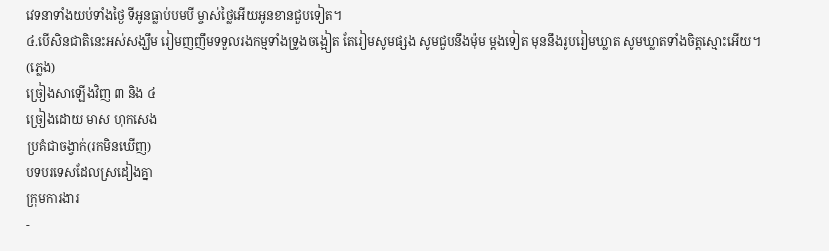វេទនាទាំងយប់ទាំងថ្ងៃ ទីអូនធ្លាប់បមបី ម្ចាស់ថ្លៃអើយអូនខានជួបទៀត។
៤.បើសិនជាតិនេះអស់សង្ឃឹម រៀមញញឹមទទួលរងកម្មទាំងទ្រូងចង្អៀត តែរៀមសូមផ្សង សូមជួបនឹងម៉ុម ម្ដងទៀត មុននឹងរូបរៀមឃ្លាត សូមឃ្លាតទាំងចិត្តស្មោះអើយ។
(ភ្លេង)
ច្រៀងសាឡើងវិញ ៣ និង ៤
ច្រៀងដោយ មាស ហុកសេង
ប្រគំជាចង្វាក់(រកមិនឃើញ)
បទបរទេសដែលស្រដៀងគ្នា
ក្រុមការងារ
-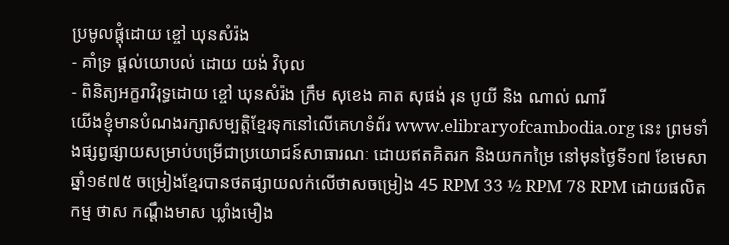ប្រមូលផ្តុំដោយ ខ្ចៅ ឃុនសំរ៉ង
- គាំទ្រ ផ្តល់យោបល់ ដោយ យង់ វិបុល
- ពិនិត្យអក្ខរាវិរុទ្ធដោយ ខ្ចៅ ឃុនសំរ៉ង ក្រឹម សុខេង គាត សុផង់ រុន បូយី និង ណាល់ ណារី
យើងខ្ញុំមានបំណងរក្សាសម្បត្តិខ្មែរទុកនៅលើគេហទំព័រ www.elibraryofcambodia.org នេះ ព្រមទាំងផ្សព្វផ្សាយសម្រាប់បម្រើជាប្រយោជន៍សាធារណៈ ដោយឥតគិតរក និងយកកម្រៃ នៅមុនថ្ងៃទី១៧ ខែមេសា ឆ្នាំ១៩៧៥ ចម្រៀងខ្មែរបានថតផ្សាយលក់លើថាសចម្រៀង 45 RPM 33 ½ RPM 78 RPM ដោយផលិតកម្ម ថាស កណ្ដឹងមាស ឃ្លាំងមឿង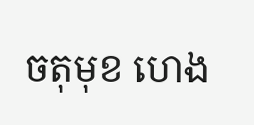ចតុមុខ ហេង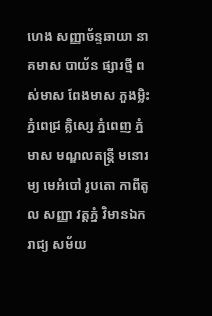ហេង សញ្ញាច័ន្ទឆាយា នាគមាស បាយ័ន ផ្សារថ្មី ពស់មាស ពែងមាស ភួងម្លិះ ភ្នំពេជ្រ គ្លិស្សេ ភ្នំពេញ ភ្នំមាស មណ្ឌលតន្រ្តី មនោរម្យ មេអំបៅ រូបតោ កាពីតូល សញ្ញា វត្តភ្នំ វិមានឯករាជ្យ សម័យ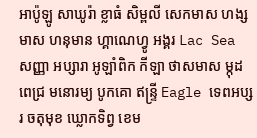អាប៉ូឡូ សាឃូរ៉ា ខ្លាធំ សិម្ពលី សេកមាស ហង្សមាស ហនុមាន ហ្គាណេហ្វូ អង្គរ Lac Sea សញ្ញា អប្សារា អូឡាំពិក កីឡា ថាសមាស ម្កុដពេជ្រ មនោរម្យ បូកគោ ឥន្ទ្រី Eagle ទេពអប្សរ ចតុមុខ ឃ្លោកទិព្វ ខេម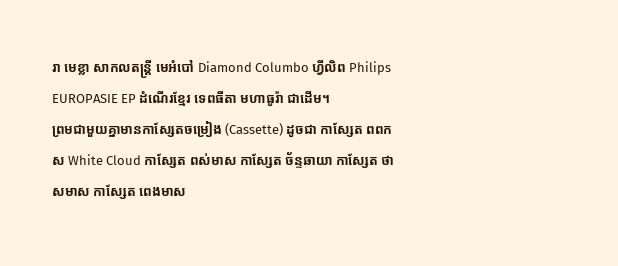រា មេខ្លា សាកលតន្ត្រី មេអំបៅ Diamond Columbo ហ្វីលិព Philips EUROPASIE EP ដំណើរខ្មែរ ទេពធីតា មហាធូរ៉ា ជាដើម។
ព្រមជាមួយគ្នាមានកាសែ្សតចម្រៀង (Cassette) ដូចជា កាស្សែត ពពកស White Cloud កាស្សែត ពស់មាស កាស្សែត ច័ន្ទឆាយា កាស្សែត ថាសមាស កាស្សែត ពេងមាស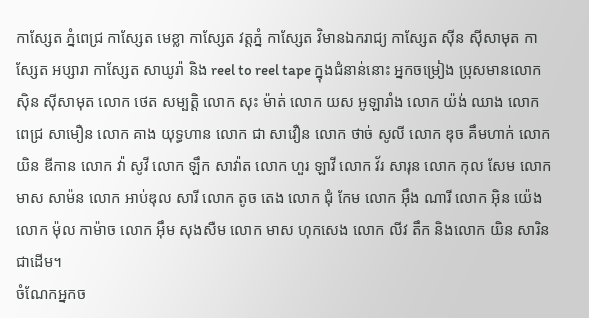កាស្សែត ភ្នំពេជ្រ កាស្សែត មេខ្លា កាស្សែត វត្តភ្នំ កាស្សែត វិមានឯករាជ្យ កាស្សែត ស៊ីន ស៊ីសាមុត កាស្សែត អប្សារា កាស្សែត សាឃូរ៉ា និង reel to reel tape ក្នុងជំនាន់នោះ អ្នកចម្រៀង ប្រុសមានលោក ស៊ិន ស៊ីសាមុត លោក ថេត សម្បត្តិ លោក សុះ ម៉ាត់ លោក យស អូឡារាំង លោក យ៉ង់ ឈាង លោក ពេជ្រ សាមឿន លោក គាង យុទ្ធហាន លោក ជា សាវឿន លោក ថាច់ សូលី លោក ឌុច គឹមហាក់ លោក យិន ឌីកាន លោក វ៉ា សូវី លោក ឡឹក សាវ៉ាត លោក ហួរ ឡាវី លោក វ័រ សារុន លោក កុល សែម លោក មាស សាម៉ន លោក អាប់ឌុល សារី លោក តូច តេង លោក ជុំ កែម លោក អ៊ឹង ណារី លោក អ៊ិន យ៉េង លោក ម៉ុល កាម៉ាច លោក អ៊ឹម សុងសឺម លោក មាស ហុកសេង លោក លីវ តឹក និងលោក យិន សារិន ជាដើម។
ចំណែកអ្នកច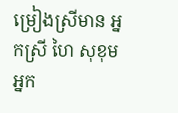ម្រៀងស្រីមាន អ្នកស្រី ហៃ សុខុម អ្នក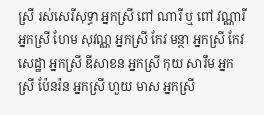ស្រី រស់សេរីសុទ្ធា អ្នកស្រី ពៅ ណារី ឬ ពៅ វណ្ណារី អ្នកស្រី ហែម សុវណ្ណ អ្នកស្រី កែវ មន្ថា អ្នកស្រី កែវ សេដ្ឋា អ្នកស្រី ឌីសាខន អ្នកស្រី កុយ សារឹម អ្នកស្រី ប៉ែនរ៉ន អ្នកស្រី ហួយ មាស អ្នកស្រី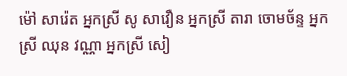ម៉ៅ សារ៉េត អ្នកស្រី សូ សាវឿន អ្នកស្រី តារា ចោមច័ន្ទ អ្នកស្រី ឈុន វណ្ណា អ្នកស្រី សៀ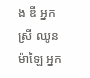ង ឌី អ្នកស្រី ឈូន ម៉ាឡៃ អ្នក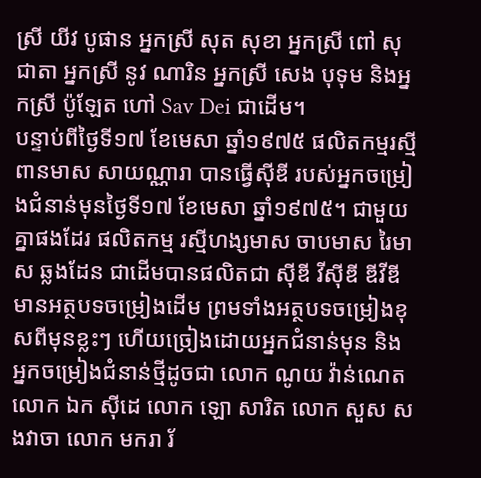ស្រី យីវ បូផាន អ្នកស្រី សុត សុខា អ្នកស្រី ពៅ សុជាតា អ្នកស្រី នូវ ណារិន អ្នកស្រី សេង បុទុម និងអ្នកស្រី ប៉ូឡែត ហៅ Sav Dei ជាដើម។
បន្ទាប់ពីថ្ងៃទី១៧ ខែមេសា ឆ្នាំ១៩៧៥ ផលិតកម្មរស្មីពានមាស សាយណ្ណារា បានធ្វើស៊ីឌី របស់អ្នកចម្រៀងជំនាន់មុនថ្ងៃទី១៧ ខែមេសា ឆ្នាំ១៩៧៥។ ជាមួយគ្នាផងដែរ ផលិតកម្ម រស្មីហង្សមាស ចាបមាស រៃមាស ឆ្លងដែន ជាដើមបានផលិតជា ស៊ីឌី វីស៊ីឌី ឌីវីឌី មានអត្ថបទចម្រៀងដើម ព្រមទាំងអត្ថបទចម្រៀងខុសពីមុនខ្លះៗ ហើយច្រៀងដោយអ្នកជំនាន់មុន និងអ្នកចម្រៀងជំនាន់ថ្មីដូចជា លោក ណូយ វ៉ាន់ណេត លោក ឯក ស៊ីដេ លោក ឡោ សារិត លោក សួស សងវាចា លោក មករា រ័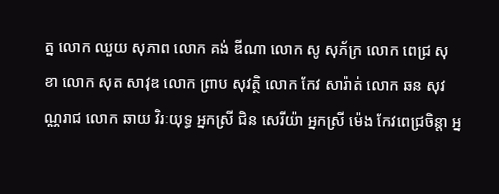ត្ន លោក ឈួយ សុភាព លោក គង់ ឌីណា លោក សូ សុភ័ក្រ លោក ពេជ្រ សុខា លោក សុត សាវុឌ លោក ព្រាប សុវត្ថិ លោក កែវ សារ៉ាត់ លោក ឆន សុវណ្ណរាជ លោក ឆាយ វិរៈយុទ្ធ អ្នកស្រី ជិន សេរីយ៉ា អ្នកស្រី ម៉េង កែវពេជ្រចិន្តា អ្ន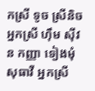កស្រី ទូច ស្រីនិច អ្នកស្រី ហ៊ឹម ស៊ីវន កញ្ញា ទៀងមុំ សុធាវី អ្នកស្រី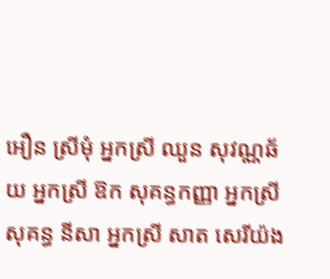អឿន ស្រីមុំ អ្នកស្រី ឈួន សុវណ្ណឆ័យ អ្នកស្រី ឱក សុគន្ធកញ្ញា អ្នកស្រី សុគន្ធ នីសា អ្នកស្រី សាត សេរីយ៉ង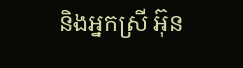និងអ្នកស្រី អ៊ុន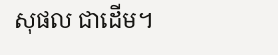សុផល ជាដើម។